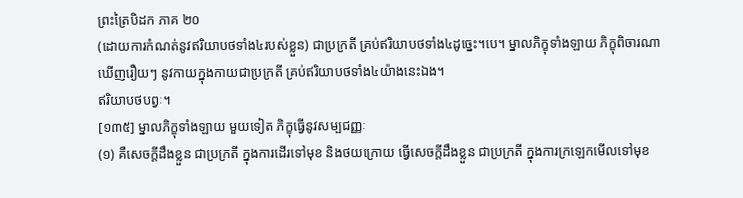ព្រះត្រៃបិដក ភាគ ២០
(ដោយការកំណត់នូវឥរិយាបថទាំង៤របស់ខ្លួន) ជាប្រក្រតី គ្រប់ឥរិយាបថទាំង៤ដូច្នេះ។បេ។ ម្នាលភិក្ខុទាំងឡាយ ភិក្ខុពិចារណាឃើញរឿយៗ នូវកាយក្នុងកាយជាប្រក្រតី គ្រប់ឥរិយាបថទាំង៤យ៉ាងនេះឯង។
ឥរិយាបថបព្វៈ។
[១៣៥] ម្នាលភិក្ខុទាំងឡាយ មួយទៀត ភិក្ខុធ្វើនូវសម្បជញ្ញៈ
(១) គឺសេចក្តីដឹងខ្លួន ជាប្រក្រតី ក្នុងការដើរទៅមុខ និងថយក្រោយ ធ្វើសេចក្តីដឹងខ្លួន ជាប្រក្រតី ក្នុងការក្រឡេកមើលទៅមុខ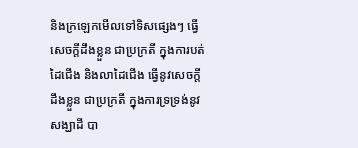និងក្រឡេកមើលទៅទិសផ្សេងៗ ធ្វើសេចក្តីដឹងខ្លួន ជាប្រក្រតី ក្នុងការបត់ដៃជើង និងលាដៃជើង ធ្វើនូវសេចក្តីដឹងខ្លួន ជាប្រក្រតី ក្នុងការទ្រទ្រង់នូវសង្ឃាដី បា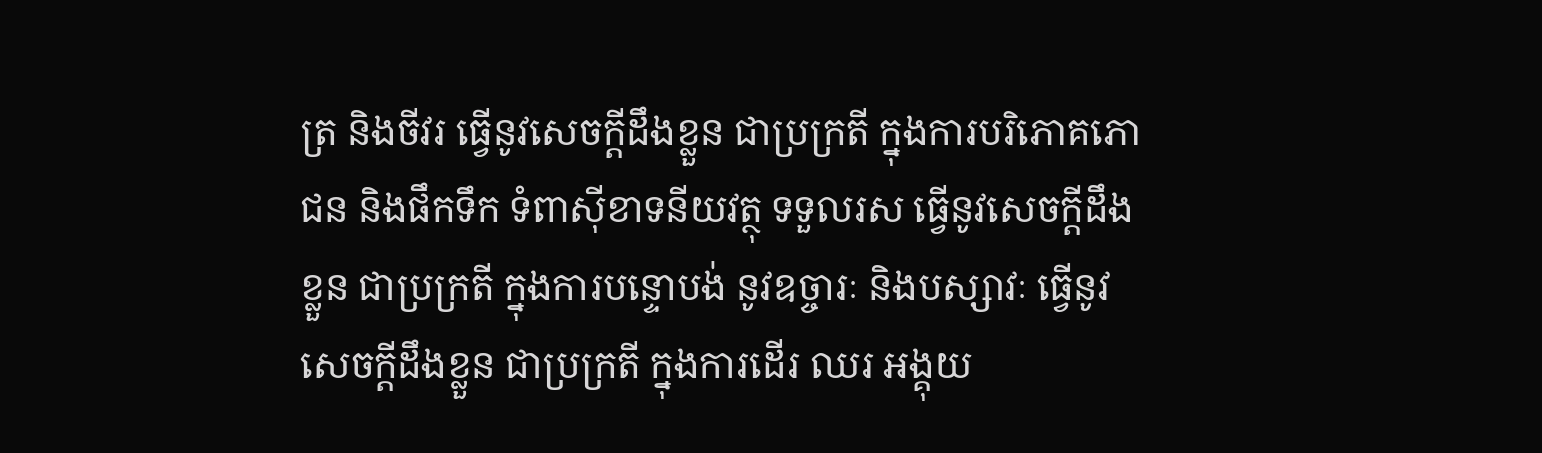ត្រ និងចីវរ ធ្វើនូវសេចក្តីដឹងខ្លួន ជាប្រក្រតី ក្នុងការបរិភោគភោជន និងផឹកទឹក ទំពាស៊ីខាទនីយវត្ថុ ទទួលរស ធ្វើនូវសេចក្តីដឹងខ្លួន ជាប្រក្រតី ក្នុងការបន្ទោបង់ នូវឧច្ចារៈ និងបស្សាវៈ ធ្វើនូវសេចក្តីដឹងខ្លួន ជាប្រក្រតី ក្នុងការដើរ ឈរ អង្គុយ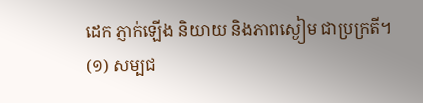ដេក ភ្ញាក់ឡើង និយាយ និងភាពស្ងៀម ជាប្រក្រតី។
(១) សម្បជ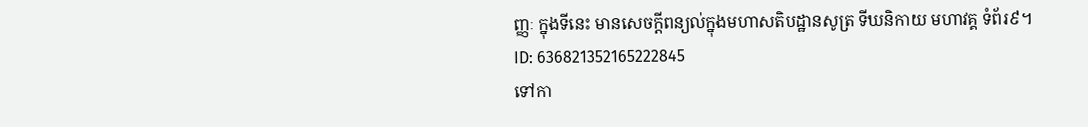ញ្ញៈ ក្នុងទីនេះ មានសេចក្តីពន្យល់ក្នុងមហាសតិបដ្ឋានសូត្រ ទីឃនិកាយ មហាវគ្គ ទំព័រ៩។
ID: 636821352165222845
ទៅកា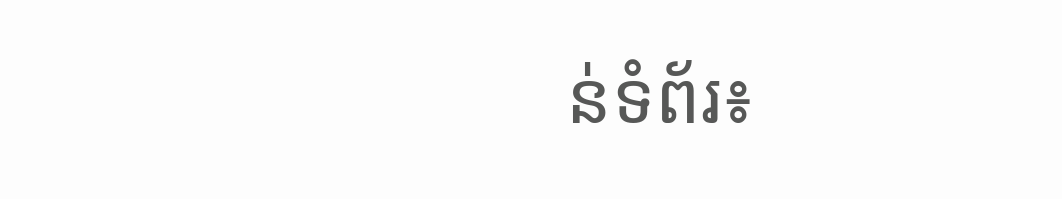ន់ទំព័រ៖